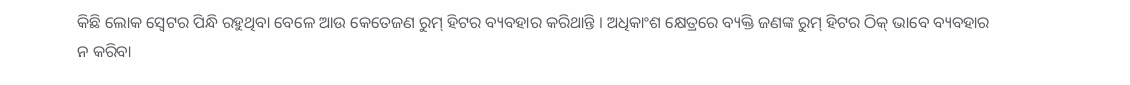କିଛି ଲୋକ ସ୍ୱେଟର ପିନ୍ଧି ରହୁଥିବା ବେଳେ ଆଉ କେତେଜଣ ରୁମ୍ ହିଟର ବ୍ୟବହାର କରିଥାନ୍ତି । ଅଧିକାଂଶ କ୍ଷେତ୍ରରେ ବ୍ୟକ୍ତି ଜଣଙ୍କ ରୁମ୍ ହିଟର ଠିକ୍ ଭାବେ ବ୍ୟବହାର ନ କରିବା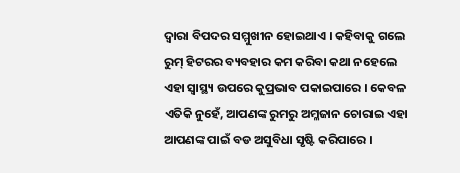ଦ୍ୱାରା ବିପଦର ସମ୍ମୁଖୀନ ହୋଇଥାଏ । କହିବାକୁ ଗଲେ ରୁମ୍ ହିଟରର ବ୍ୟବହାର କମ କରିବା କଥା ନହେଲେ ଏହା ସ୍ୱାସ୍ଥ୍ୟ ଉପରେ କୁପ୍ରଭାବ ପକାଇପାରେ । କେବଳ ଏତିକି ନୁହେଁ, ଆପଣଙ୍କ ରୁମରୁ ଅମ୍ଳଜାନ ଚୋରାଇ ଏହା ଆପଣଙ୍କ ପାଇଁ ବଡ ଅସୁବିଧା ସୃଷ୍ଟି କରିପାରେ ।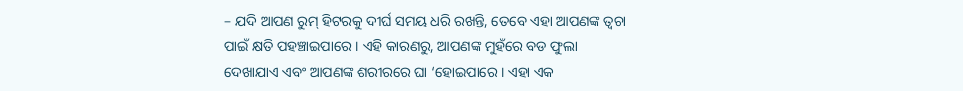– ଯଦି ଆପଣ ରୁମ୍ ହିଟରକୁ ଦୀର୍ଘ ସମୟ ଧରି ରଖନ୍ତି, ତେବେ ଏହା ଆପଣଙ୍କ ତ୍ୱଚା ପାଇଁ କ୍ଷତି ପହଞ୍ଚାଇପାରେ । ଏହି କାରଣରୁ, ଆପଣଙ୍କ ମୁହଁରେ ବଡ ଫୁଲା ଦେଖାଯାଏ ଏବଂ ଆପଣଙ୍କ ଶରୀରରେ ଘା ‘ହୋଇପାରେ । ଏହା ଏକ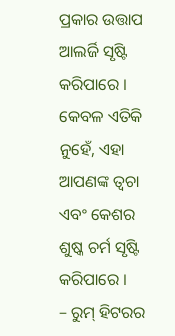ପ୍ରକାର ଉତ୍ତାପ ଆଲର୍ଜି ସୃଷ୍ଟି କରିପାରେ । କେବଳ ଏତିକି ନୁହେଁ, ଏହା ଆପଣଙ୍କ ତ୍ୱଚା ଏବଂ କେଶର ଶୁଷ୍କ ଚର୍ମ ସୃଷ୍ଟି କରିପାରେ ।
– ରୁମ୍ ହିଟରର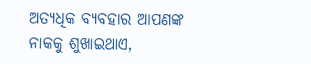ଅତ୍ୟଧିକ ବ୍ୟବହାର ଆପଣଙ୍କ ନାକକୁ ଶୁଖାଇଥାଏ,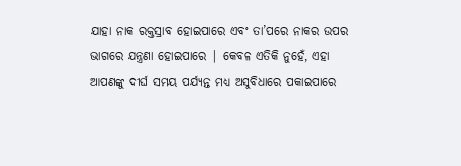ଯାହା ନାକ ରକ୍ତସ୍ରାବ ହୋଇପାରେ ଏବଂ ତା’ପରେ ନାକର ଉପର ଭାଗରେ ଯନ୍ତ୍ରଣା ହୋଇପାରେ | କେବଳ ଏତିକି ନୁହେଁ, ଏହା ଆପଣଙ୍କୁ ଦୀର୍ଘ ସମୟ ପର୍ଯ୍ୟନ୍ତ ମଧ୍ୟ ଅସୁବିଧାରେ ପକାଇପାରେ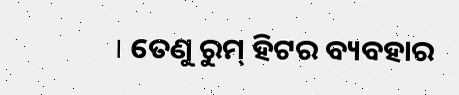। ତେଣୁ ରୁମ୍ ହିଟର ବ୍ୟବହାର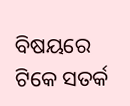ବିଷୟରେ ଟିକେ ସତର୍କ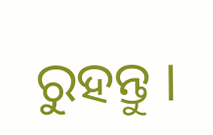ରୁହନ୍ତୁ ।